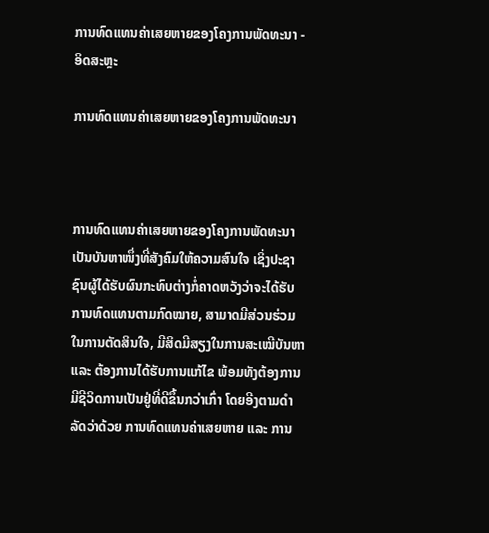ການທົດແທນຄ່າເສຍຫາຍຂອງໂຄງການພັດທະນາ - ອິດສະຫຼະ

ການທົດແທນຄ່າເສຍຫາຍຂອງໂຄງການພັດທະນາ



ການທົດແທນຄ່າເສຍຫາຍຂອງໂຄງການພັດທະນາ ເປັນບັນຫາໜຶ່ງທີ່ສັງຄົມໃຫ້ຄວາມສົນໃຈ ເຊິ່ງປະຊາຊົນຜູ້ໄດ້ຮັບຜົນກະທົບຕ່າງກໍ່ຄາດຫວັງວ່າຈະໄດ້ຮັບການທົດແທນຕາມກົດໝາຍ, ສາມາດມີສ່ວນຮ່ວມໃນການຕັດສິນໃຈ, ມີສິດມີສຽງໃນການສະເໝີບັນຫາ ແລະ ຕ້ອງການໄດ້ຮັບການແກ້ໄຂ ພ້ອມທັງຕ້ອງການມີຊີວິດການເປັນຢູ່ທີ່ດີຂຶ້ນກວ່າເກົ່າ ໂດຍອີງຕາມດຳລັດວ່າດ້ວຍ ການທົດແທນຄ່າເສຍຫາຍ ແລະ ການ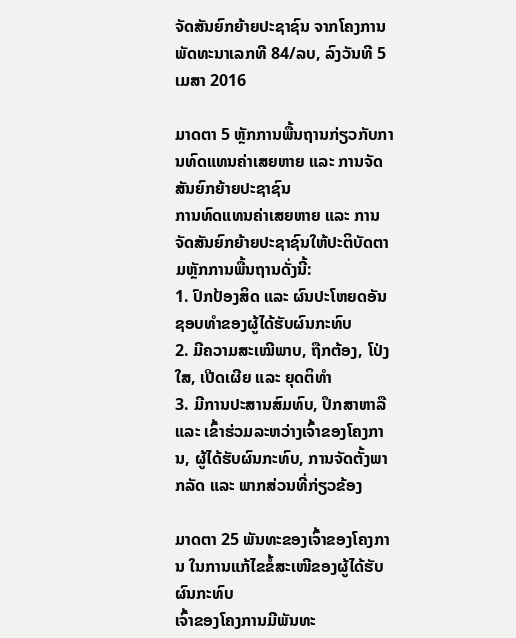ຈັດສັນຍົກຍ້າຍປະຊາຊົນ ຈາກໂຄງການພັດທະນາເລກທີ 84/ລບ, ລົງວັນທີ 5 ເມສາ 2016

ມາດຕາ 5 ຫຼັກການພື້ນຖານກ່ຽວກັບການທົດແທນຄ່າເສຍຫາຍ ແລະ ການຈັດສັນຍົກຍ້າຍປະຊາຊົນ
ການທົດແທນຄ່າເສຍຫາຍ ແລະ ການຈັດສັນຍົກຍ້າຍປະຊາຊົນໃຫ້ປະຕິບັດຕາມຫຼັກການພື້ນຖານດັ່ງນີ້:
1. ປົກປ້ອງສິດ ແລະ ຜົນປະໂຫຍດອັນຊອບທຳຂອງຜູ້ໄດ້ຮັບຜົນກະທົບ
2. ມີຄວາມສະເໝີພາບ, ຖືກຕ້ອງ, ໂປ່ງໃສ, ເປີດເຜີຍ ແລະ ຍຸດຕິທຳ
3. ມີການປະສານສົມທົບ, ປຶກສາຫາລື ແລະ ເຂົ້າຮ່ວມລະຫວ່າງເຈົ້າຂອງໂຄງການ, ຜູ້ໄດ້ຮັບຜົນກະທົບ, ການຈັດຕັ້ງພາກລັດ ແລະ ພາກສ່ວນທີ່ກ່ຽວຂ້ອງ

ມາດຕາ 25 ພັນທະຂອງເຈົ້າຂອງໂຄງການ ໃນການແກ້ໄຂຂໍ້ສະເໜີຂອງຜູ້ໄດ້ຮັບຜົນກະທົບ
ເຈົ້າຂອງໂຄງການມີພັນທະ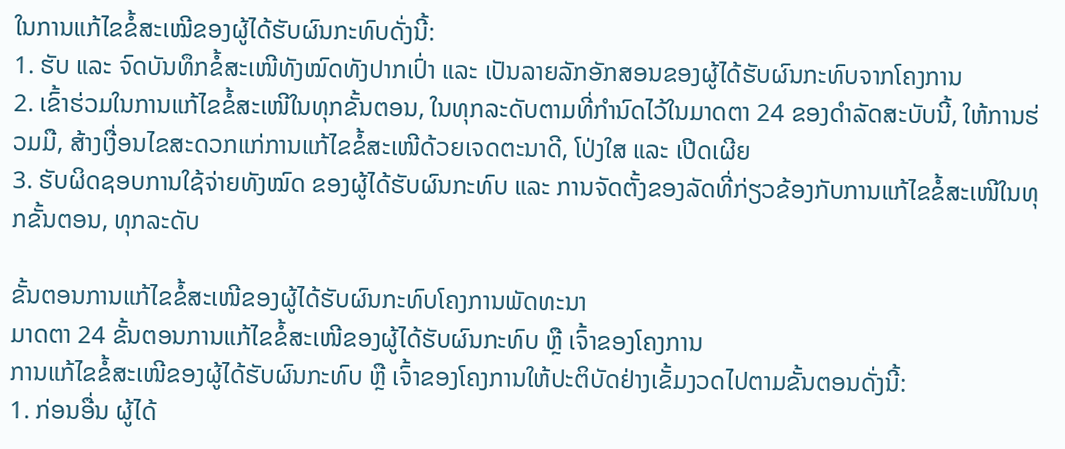ໃນການແກ້ໄຂຂໍ້ສະເໝີຂອງຜູ້ໄດ້ຮັບຜົນກະທົບດັ່ງນີ້:
1. ຮັບ ແລະ ຈົດບັນທຶກຂໍ້ສະເໜີທັງໝົດທັງປາກເປົ່າ ແລະ ເປັນລາຍລັກອັກສອນຂອງຜູ້ໄດ້ຮັບຜົນກະທົບຈາກໂຄງການ
2. ເຂົ້າຮ່ວມໃນການແກ້ໄຂຂໍ້ສະເໜີໃນທຸກຂັ້ນຕອນ, ໃນທຸກລະດັບຕາມທີ່ກຳນົດໄວ້ໃນມາດຕາ 24 ຂອງດຳລັດສະບັບນີ້, ໃຫ້ການຮ່ວມມື, ສ້າງເງື່ອນໄຂສະດວກແກ່ການແກ້ໄຂຂໍ້ສະເໜີດ້ວຍເຈດຕະນາດີ, ໂປ່ງໃສ ແລະ ເປີດເຜີຍ
3. ຮັບຜິດຊອບການໃຊ້ຈ່າຍທັງໝົດ ຂອງຜູ້ໄດ້ຮັບຜົນກະທົບ ແລະ ການຈັດຕັ້ງຂອງລັດທີ່ກ່ຽວຂ້ອງກັບການແກ້ໄຂຂໍ້ສະເໜີໃນທຸກຂັ້ນຕອນ, ທຸກລະດັບ

ຂັ້ນຕອນການແກ້ໄຂຂໍ້ສະເໜີຂອງຜູ້ໄດ້ຮັບຜົນກະທົບໂຄງການພັດທະນາ
ມາດຕາ 24 ຂັ້ນຕອນການແກ້ໄຂຂໍ້ສະເໜີຂອງຜູ້ໄດ້ຮັບຜົນກະທົບ ຫຼື ເຈົ້າຂອງໂຄງການ
ການແກ້ໄຂຂໍ້ສະເໜີຂອງຜູ້ໄດ້ຮັບຜົນກະທົບ ຫຼື ເຈົ້າຂອງໂຄງການໃຫ້ປະຕິບັດຢ່າງເຂັ້ມງວດໄປຕາມຂັ້ນຕອນດັ່ງນີ້:
1. ກ່ອນອື່ນ ຜູ້ໄດ້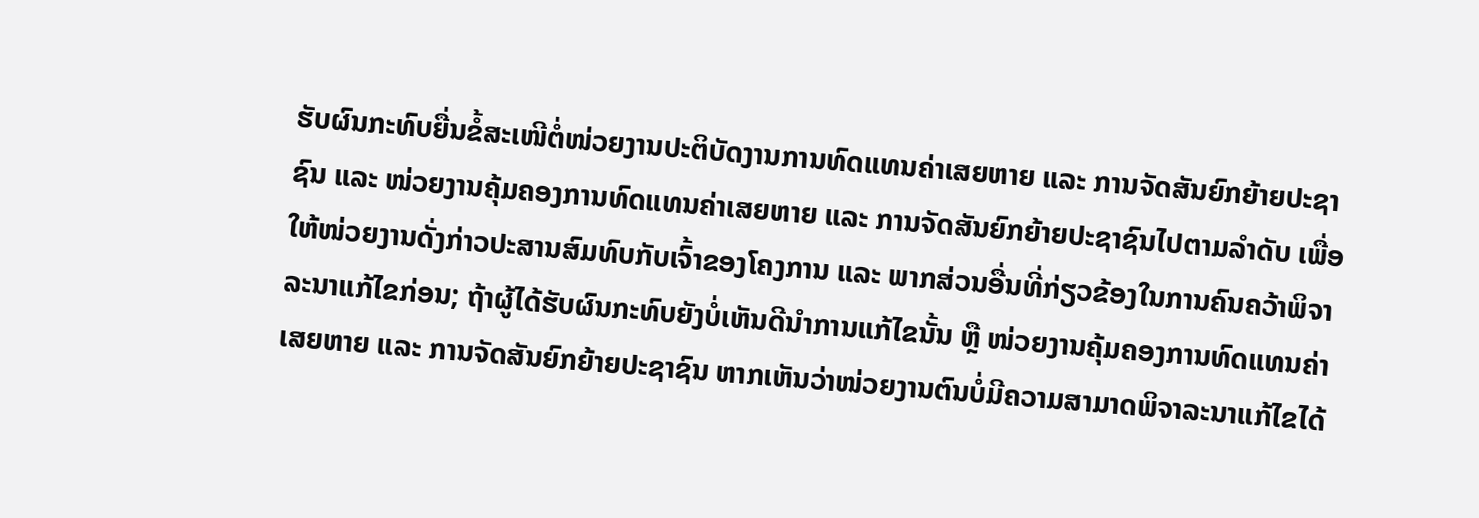ຮັບຜົນກະທົບຍື່ນຂໍ້ສະເໜີຕໍ່ໜ່ວຍງານປະຕິບັດງານການທົດແທນຄ່າເສຍຫາຍ ແລະ ການຈັດສັນຍົກຍ້າຍປະຊາຊົນ ແລະ ໜ່ວຍງານຄຸ້ມຄອງການທົດແທນຄ່າເສຍຫາຍ ແລະ ການຈັດສັນຍົກຍ້າຍປະຊາຊົນໄປຕາມລຳດັບ ເພື່ອໃຫ້ໜ່ວຍງານດັ່ງກ່າວປະສານສົມທົບກັບເຈົ້າຂອງໂຄງການ ແລະ ພາກສ່ວນອື່ນທີ່ກ່ຽວຂ້ອງໃນການຄົນຄວ້າພິຈາລະນາແກ້ໄຂກ່ອນ; ຖ້າຜູ້ໄດ້ຮັບຜົນກະທົບຍັງບໍ່ເຫັນດີນຳການແກ້ໄຂນັ້ນ ຫຼື ໜ່ວຍງານຄຸ້ມຄອງການທົດແທນຄ່າເສຍຫາຍ ແລະ ການຈັດສັນຍົກຍ້າຍປະຊາຊົນ ຫາກເຫັນວ່າໜ່ວຍງານຕົນບໍ່ມີຄວາມສາມາດພິຈາລະນາແກ້ໄຂໄດ້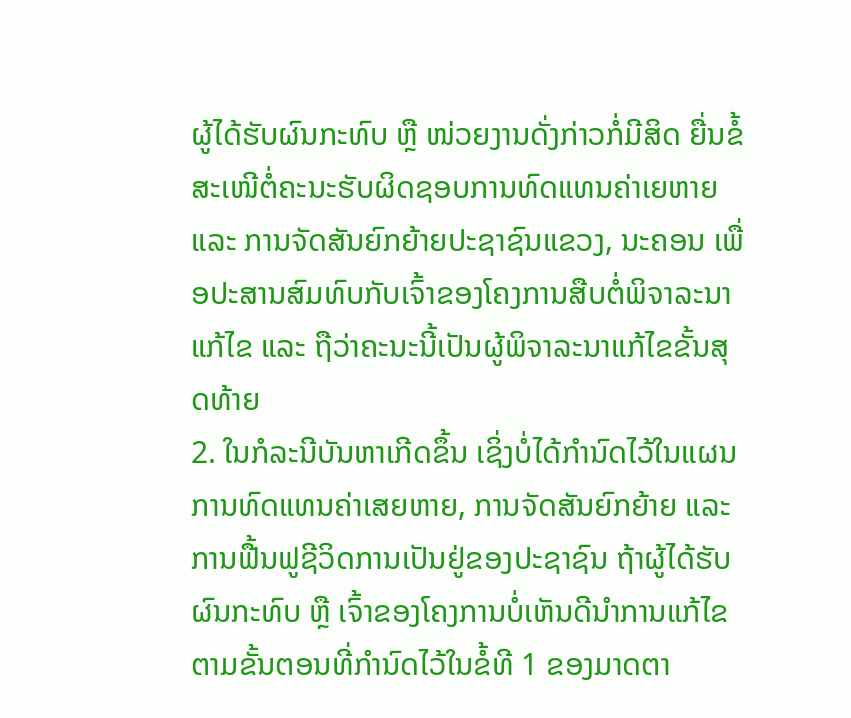ຜູ້ໄດ້ຮັບຜົນກະທົບ ຫຼື ໜ່ວຍງານດັ່ງກ່າວກໍ່ມີສິດ ຍື່ນຂໍ້ສະເໜີຕໍ່ຄະນະຮັບຜິດຊອບການທົດແທນຄ່າເຍຫາຍ ແລະ ການຈັດສັນຍົກຍ້າຍປະຊາຊົນແຂວງ, ນະຄອນ ເພື່ອປະສານສົມທົບກັບເຈົ້າຂອງໂຄງການສືບຕໍ່ພິຈາລະນາແກ້ໄຂ ແລະ ຖືວ່າຄະນະນີ້ເປັນຜູ້ພິຈາລະນາແກ້ໄຂຂັ້ນສຸດທ້າຍ
2. ໃນກໍລະນີບັນຫາເກີດຂຶ້ນ ເຊິ່ງບໍ່ໄດ້ກຳນົດໄວ້ໃນແຜນການທົດແທນຄ່າເສຍຫາຍ, ການຈັດສັນຍົກຍ້າຍ ແລະ ການຟື້ນຟູຊີວິດການເປັນຢູ່ຂອງປະຊາຊົນ ຖ້າຜູ້ໄດ້ຮັບຜົນກະທົບ ຫຼື ເຈົ້າຂອງໂຄງການບໍ່ເຫັນດີນຳການແກ້ໄຂຕາມຂັ້ນຕອນທີ່ກຳນົດໄວ້ໃນຂໍ້ທີ 1 ຂອງມາດຕາ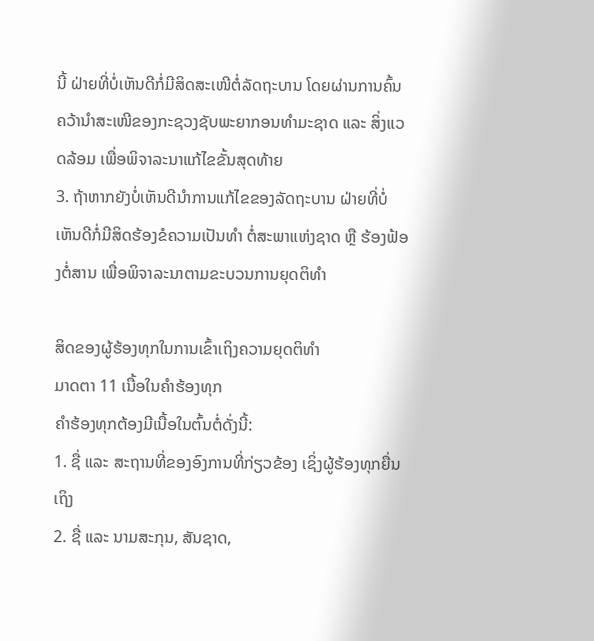ນີ້ ຝ່າຍທີ່ບໍ່ເຫັນດີກໍ່ມີສິດສະເໜີຕໍ່ລັດຖະບານ ໂດຍຜ່ານການຄົ້ນຄວ້ານຳສະເໜີຂອງກະຊວງຊັບພະຍາກອນທຳມະຊາດ ແລະ ສິ່ງແວດລ້ອມ ເພື່ອພິຈາລະນາແກ້ໄຂຂັ້ນສຸດທ້າຍ
3. ຖ້າຫາກຍັງບໍ່ເຫັນດີນຳການແກ້ໄຂຂອງລັດຖະບານ ຝ່າຍທີ່ບໍ່ເຫັນດີກໍ່ມີສິດຮ້ອງຂໍຄວາມເປັນທຳ ຕໍ່ສະພາແຫ່ງຊາດ ຫຼື ຮ້ອງຟ້ອງຕໍ່ສານ ເພື່ອພິຈາລະນາຕາມຂະບວນການຍຸດຕິທຳ

ສິດຂອງຜູ້ຮ້ອງທຸກໃນການເຂົ້າເຖິງຄວາມຍຸດຕິທຳ
ມາດຕາ 11 ເນື້ອໃນຄຳຮ້ອງທຸກ
ຄຳຮ້ອງທຸກຕ້ອງມີເນື້ອໃນຕົ້ນຕໍ່ດັ່ງນີ້:
1. ຊື່ ແລະ ສະຖານທີ່ຂອງອົງການທີ່ກ່ຽວຂ້ອງ ເຊິ່ງຜູ້ຮ້ອງທຸກຍື່ນເຖິງ
2. ຊື່ ແລະ ນາມສະກຸນ, ສັນຊາດ,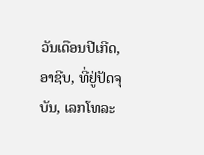ວັນເດືອນປີເກີດ, ອາຊີບ, ທີ່ຢູ່ປັດຈຸບັນ, ເລກໂທລະ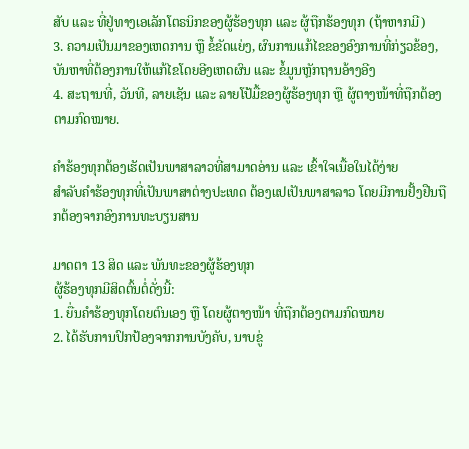ສັບ ແລະ ທີ່ຢູ່ທາງເອເລັກໂຕຣນິກຂອງຜູ້ຮ້ອງທຸກ ແລະ ຜູ້ຖືກຮ້ອງທຸກ (ຖ້າຫາກມີ)
3. ຄວາມເປັນມາຂອງເຫດການ ຫຼື ຂໍ້ຂັດແຍ່ງ, ຜົນການແກ້ໄຂຂອງອົງການທີ່ກ່ຽວຂ້ອງ, ບັນຫາທີ່ຕ້ອງການໃຫ້ແກ້ໄຂໂດຍອີງເຫດຜົນ ແລະ ຂໍ້ມູນຫຼັກຖານອ້າງອີງ
4. ສະຖານທີ່, ວັນທີ, ລາຍເຊັນ ແລະ ລາຍໂປ້ມື້ຂອງຜູ້ຮ້ອງທຸກ ຫຼື ຜູ້ຕາງໜ້າທີ່ຖືກຕ້ອງຕາມກົດໝາຍ.

ຄຳຮ້ອງທຸກຕ້ອງເຮັດເປັນພາສາລາວທີ່ສາມາດອ່ານ ແລະ ເຂົ້າໃຈເນື້ອໃນໄດ້ງ່າຍ
ສຳລັບຄຳຮ້ອງທຸກທີ່ເປັນພາສາຕ່າງປະເທດ ຕ້ອງແປເປັນພາສາລາວ ໂດຍມີການຢັ້ງຢືນຖືກຕ້ອງຈາກອົງການທະບຽນສານ

ມາດຕາ 13 ສິດ ແລະ ພັນທະຂອງຜູ້ຮ້ອງທຸກ
ຜູ້ຮ້ອງທຸກມີສິດຕົ້ນຕໍ່ດັ່ງນີ້:
1. ຍື່ນຄຳຮ້ອງທຸກໂດຍຕົນເອງ ຫຼື ໂດຍຜູ້ຕາງໜ້າ ທີ່ຖືກຕ້ອງຕາມກົດໝາຍ
2. ໄດ້ຮັບການປົກປ້ອງຈາກການບັງຄັບ, ນາບຂູ່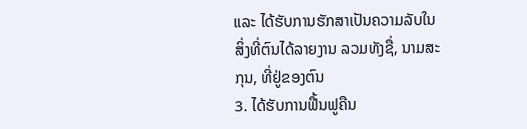ແລະ ໄດ້ຮັບການຮັກສາເປັນຄວາມລັບໃນສິ່ງທີ່ຕົນໄດ້ລາຍງານ ລວມທັງຊື່, ນາມສະກຸນ, ທີ່ຢູ່ຂອງຕົນ
3. ໄດ້ຮັບການຟື້ນຟູຄືນ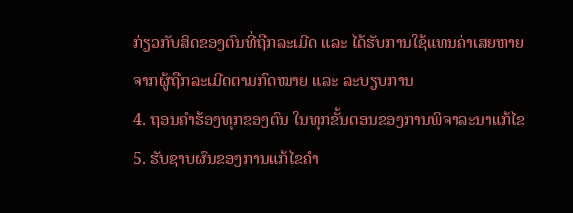ກ່ຽວກັບສິດຂອງຕົນທີ່ຖືກລະເມີດ ແລະ ໄດ້ຮັບການໃຊ້ແທນຄ່າເສຍຫາຍຈາກຜູ້ຖືກລະເມີດຕາມກົດໝາຍ ແລະ ລະບຽບການ
4. ຖອນຄຳຮ້ອງທຸກຂອງຕົນ ໃນທຸກຂັ້ນຕອນຂອງການພິຈາລະນາແກ້ໄຂ
5. ຮັບຊາບຜົນຂອງການແກ້ໄຂຄຳ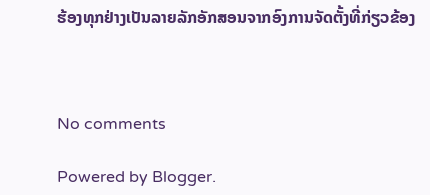ຮ້ອງທຸກຢ່າງເປັນລາຍລັກອັກສອນຈາກອົງການຈັດຕັ້ງທີ່ກ່ຽວຂ້ອງ



No comments

Powered by Blogger.